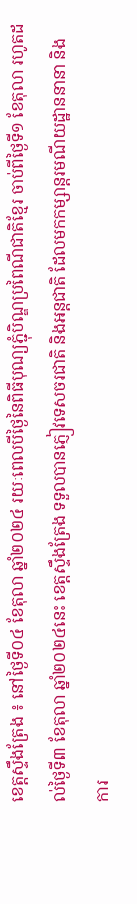ខេត្តស្ទឹងត្រែង ៖ នៅថ្ងៃទី០៤ ខែតុលា ឆ្នាំ២០២៤ រយៈពេលបីថ្ងៃនៃពិធីបុណ្យភ្ជុំបិណ្ឌប្រពៃណីជាតិខ្មែរ ចាប់ពីថ្ងៃទី១ ខែតុលា រហូតដល់ថ្ងៃទី៣ ខែតុលា ឆ្នាំ២០២៤នេះ ខេត្តស្ទឹងត្រែង ទទួលបានភ្ញៀវទេសចរជាតិ និងអន្តជាតិ ដែលមកកម្សាន្តរមណីយដ្ឋាននានា និងការ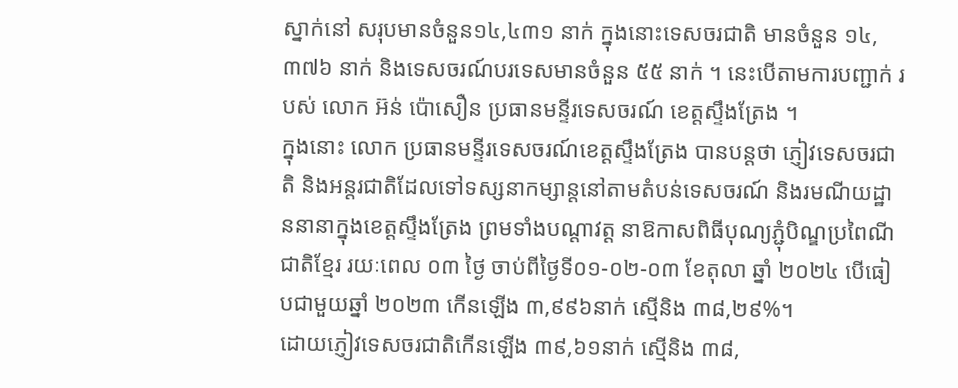ស្នាក់នៅ សរុបមានចំនួន១៤,៤៣១ នាក់ ក្នុងនោះទេសចរជាតិ មានចំនួន ១៤,៣៧៦ នាក់ និងទេសចរណ៍បរទេសមានចំនួន ៥៥ នាក់ ។ នេះបើតាមការបញ្ជាក់ របស់ លោក អ៊ន់ ប៉ោសឿន ប្រធានមន្ទីរទេសចរណ៍ ខេត្តស្ទឹងត្រែង ។
ក្នុងនោះ លោក ប្រធានមន្ទីរទេសចរណ៍ខេត្តស្ទឹងត្រែង បានបន្តថា ភ្ញៀវទេសចរជាតិ និងអន្តរជាតិដែលទៅទស្សនាកម្សាន្តនៅតាមតំបន់ទេសចរណ៍ និងរមណីយដ្ឋាននានាក្នុងខេត្តស្ទឹងត្រែង ព្រមទាំងបណ្តាវត្ត នាឱកាសពិធីបុណ្យភ្ជុំបិណ្ឌប្រពៃណីជាតិខ្មែរ រយៈពេល ០៣ ថ្ងៃ ចាប់ពីថ្ងៃទី០១-០២-០៣ ខែតុលា ឆ្នាំ ២០២៤ បើធៀបជាមួយឆ្នាំ ២០២៣ កើនឡើង ៣,៩៩៦នាក់ ស្មើនិង ៣៨,២៩%។
ដោយភ្ញៀវទេសចរជាតិកើនឡើង ៣៩,៦១នាក់ ស្មើនិង ៣៨,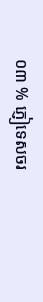០៣ % ភ្ញៀទេសចរ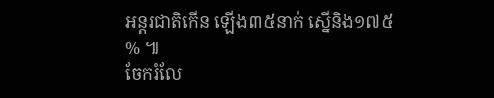អន្តរជាតិកើន ឡើង៣៥នាក់ ស្នើនិង១៧៥ % ៕
ចែករំលែ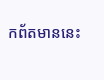កព័តមាននេះ